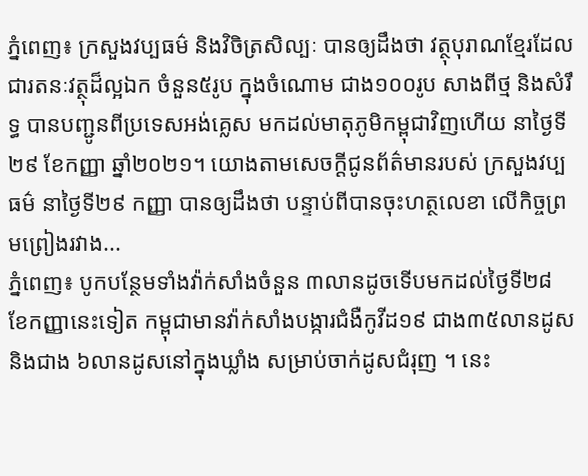ភ្នំពេញ៖ ក្រសួងវប្បធម៌ និងវិចិត្រសិល្បៈ បានឲ្យដឹងថា វត្ថុបុរាណខ្មែរដែលជារតនៈវត្ថុដ៏ល្អឯក ចំនួន៥រូប ក្នុងចំណោម ជាង១០០រូប សាងពីថ្ម និងសំរឹទ្ធ បានបញ្ជូនពីប្រទេសអង់គ្លេស មកដល់មាតុភូមិកម្ពុជាវិញហើយ នាថ្ងៃទី២៩ ខែកញ្ញា ឆ្នាំ២០២១។ យោងតាមសេចក្ដីជូនព័ត៌មានរបស់ ក្រសួងវប្បធម៌ នាថ្ងៃទី២៩ កញ្ញា បានឲ្យដឹងថា បន្ទាប់ពីបានចុះហត្ថលេខា លើកិច្ចព្រមព្រៀងរវាង...
ភ្នំពេញ៖ បូកបន្ថែមទាំងវ៉ាក់សាំងចំនួន ៣លានដូចទើបមកដល់ថ្ងៃទី២៨ ខែកញ្ញានេះទៀត កម្ពុជាមានវ៉ាក់សាំងបង្ការជំងឺកូវីដ១៩ ជាង៣៥លានដូស និងជាង ៦លានដូសនៅក្នុងឃ្លាំង សម្រាប់ចាក់ដូសជំរុញ ។ នេះ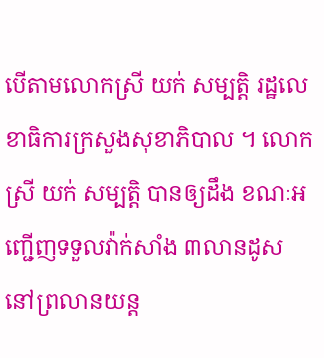បើតាមលោកស្រី យក់ សម្បត្តិ រដ្ឋលេខាធិការក្រសួងសុខាភិបាល ។ លោកស្រី យក់ សម្បត្តិ បានឲ្យដឹង ខណៈអញ្ជើញទទួលវ៉ាក់សាំង ៣លានដូស នៅព្រលានយន្ត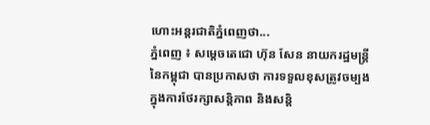ហោះអន្តរជាតិភ្នំពេញថា...
ភ្នំពេញ ៖ សម្ដេចតេជោ ហ៊ុន សែន នាយករដ្ឋមន្ដ្រីនៃកម្ពុជា បានប្រកាសថា ការទទួលខុសត្រូវចម្បង ក្នុងការថែរក្សាសន្ដិភាព និងសន្ដិ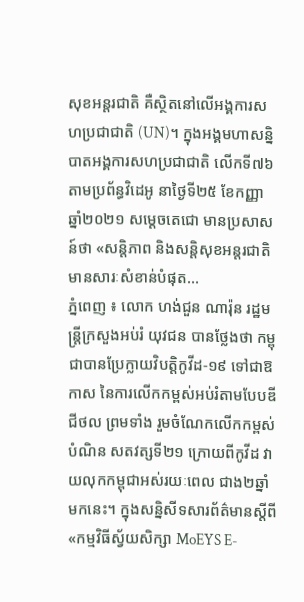សុខអន្ដរជាតិ គឺស្ថិតនៅលើអង្គការសហប្រជាជាតិ (UN)។ ក្នុងអង្គមហាសន្និបាតអង្គការសហប្រជាជាតិ លើកទី៧៦ តាមប្រព័ន្ធវិដេអូ នាថ្ងៃទី២៥ ខែកញ្ញា ឆ្នាំ២០២១ សម្ដេចតេជោ មានប្រសាសន៍ថា «សន្តិភាព និងសន្តិសុខអន្តរជាតិមានសារៈសំខាន់បំផុត...
ភ្នំពេញ ៖ លោក ហង់ជួន ណារ៉ុន រដ្ឋមន្ត្រីក្រសួងអប់រំ យុវជន បានថ្លែងថា កម្ពុជាបានប្រែក្លាយវិបត្ដិកូវីដ-១៩ ទៅជាឱកាស នៃការលើកកម្ពស់អប់រំតាមបែបឌីជីថល ព្រមទាំង រួមចំណែកលើកកម្ពស់បំណិន សតវត្សទី២១ ក្រោយពីកូវីដ វាយលុកកម្ពុជាអស់រយៈពេល ជាង២ឆ្នាំមកនេះ។ ក្នុងសន្និសីទសារព័ត៌មានស្តីពី «កម្មវិធីស្វ័យសិក្សា MoEYS E-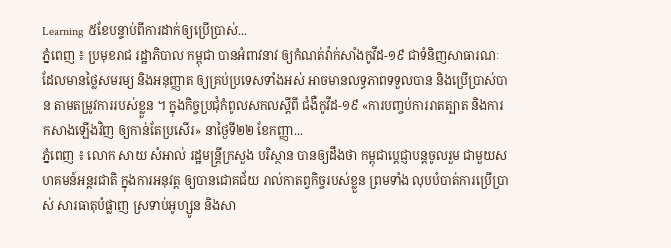Learning ៥ខែបន្ទាប់ពីការដាក់ឲ្យប្រើប្រាស់...
ភ្នំពេញ ៖ ប្រមុខរាជ រដ្ឋាភិបាល កម្ពុជា បានអំពាវនាវ ឲ្យកំណត់វ៉ាក់សាំងកូវីដ-១៩ ជាទំនិញសាធារណៈ ដែលមានថ្លៃសមរម្យ និងអនុញ្ញាត ឲ្យគ្រប់ប្រទេសទាំងអស់ អាចមានលទ្ធភាពទទួលបាន និងប្រើប្រាស់បាន តាមតម្រូវការរបស់ខ្លួន ។ ក្នុងកិច្ចប្រជុំកំពូលសកលស្ដីពី ជំងឺកូវីដ-១៩ «ការបញ្ចប់ការរាតត្បាត និងការកសាងឡើងវិញ ឲ្យកាន់តែប្រសើរ» នាថ្ងៃទី២២ ខែកញ្ញា...
ភ្នំពេញ ៖ លោក សាយ សំអាល់ រដ្ឋមន្ត្រីក្រសួង បរិស្ថាន បានឲ្យដឹងថា កម្ពុជាប្ដេជ្ញាបន្តចូលរួម ជាមួយសហគមន៍អន្តរជាតិ ក្នុងការអនុវត្ត ឲ្យបានជោគជ័យ រាល់កាតព្វកិច្ចរបស់ខ្លួន ព្រមទាំង លុបបំបាត់ការប្រើប្រាស់ សារធាតុបំផ្លាញ ស្រទាប់អូហ្សូន និងសា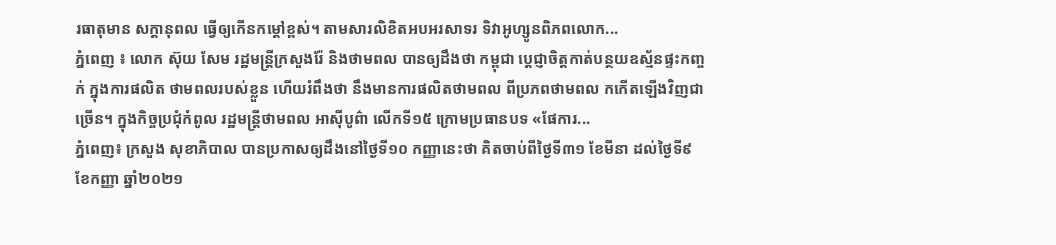រធាតុមាន សក្តានុពល ធ្វើឲ្យកើនកម្ដៅខ្ពស់។ តាមសារលិខិតអបអរសាទរ ទិវាអូហ្សូនពិភពលោក...
ភ្នំពេញ ៖ លោក ស៊ុយ សែម រដ្ឋមន្ដ្រីក្រសួងរ៉ែ និងថាមពល បានឲ្យដឹងថា កម្ពុជា ប្តេជ្ញាចិត្តកាត់បន្ថយឧស្ម័នផ្ទះកញ្ចក់ ក្នុងការផលិត ថាមពលរបស់ខ្លួន ហើយរំពឹងថា នឹងមានការផលិតថាមពល ពីប្រភពថាមពល កកើតឡើងវិញជាច្រើន។ ក្នុងកិច្ចប្រជុំកំពូល រដ្ឋមន្ដ្រីថាមពល អាស៊ីបូព៌ា លើកទី១៥ ក្រោមប្រធានបទ «ផែការ...
ភ្នំពេញ៖ ក្រសួង សុខាភិបាល បានប្រកាសឲ្យដឹងនៅថ្ងៃទី១០ កញ្ញានេះថា គិតចាប់ពីថ្ងៃទី៣១ ខែមីនា ដល់ថ្ងៃទី៩ ខែកញ្ញា ឆ្នាំ២០២១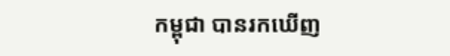កម្ពុជា បានរកឃើញ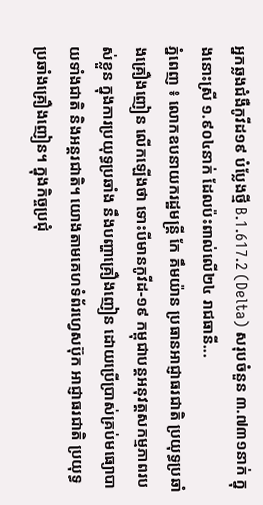អ្នកឆ្លងជំងឺកូវីដ១៩ បំប្លែងថ្មី B.1.617.2 (Delta) សរុបចំនួន ៣.៧៣១នាក់ ក្នុងនោះស្រី ១.៩០៤នាក់ ដែលប៉ះពាល់លើ២៤ រាជធានី...
ភ្នំពេញ ៖ លោកឧបនាយករដ្ឋមន្ត្រី កែ គឹមយ៉ាន ប្រធានអាជ្ញាធរជាតិ ប្រយុទ្ធប្រឆាំងគ្រឿងញៀន លើកឡើងថា ទោះបីមានកូវីដ-១៩ កម្ពុជាបន្តអនុវត្តសកម្មភាពរបស់ខ្លួន ក្នុងការប្រយុទ្ធប្រឆាំង នឹងបញ្ហាគ្រឿងញៀន ដោយប្រើប្រាស់គ្រប់មធ្យោបាយទាំងជាតិ និងអន្ដរជាតិ។ យោងតាមគេហទំព័រហ្វេសប៊ុក អាជ្ញាធរជាតិ ប្រយុទ្ធប្រឆាំងគ្រឿងញៀន។ ក្នុងកិច្ចប្រជុំ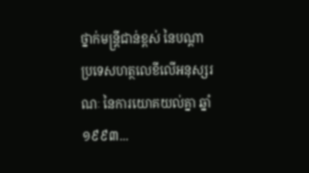ថ្នាក់មន្រ្តីជាន់ខ្ពស់ នៃបណ្តា ប្រទេសហត្ថលេខីលើអនុស្សរណៈ នៃការយោគយល់គ្នា ឆ្នាំ១៩៩៣...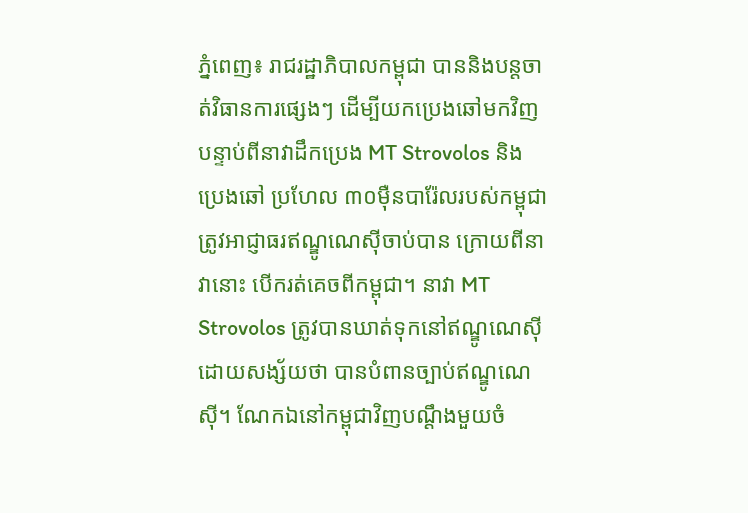ភ្នំពេញ៖ រាជរដ្ឋាភិបាលកម្ពុជា បាននិងបន្ដចាត់វិធានការផ្សេងៗ ដើម្បីយកប្រេងឆៅមកវិញ បន្ទាប់ពីនាវាដឹកប្រេង MT Strovolos និងប្រេងឆៅ ប្រហែល ៣០ម៉ឺនបារ៉ែលរបស់កម្ពុជា ត្រូវអាជ្ញាធរឥណ្ឌូណេស៊ីចាប់បាន ក្រោយពីនាវានោះ បើករត់គេចពីកម្ពុជា។ នាវា MT Strovolos ត្រូវបានឃាត់ទុកនៅឥណ្ឌូណេស៊ី ដោយសង្ស័យថា បានបំពានច្បាប់ឥណ្ឌូណេស៊ី។ ណែកឯនៅកម្ពុជាវិញបណ្ដឹងមួយចំ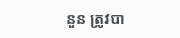នួន ត្រូវបា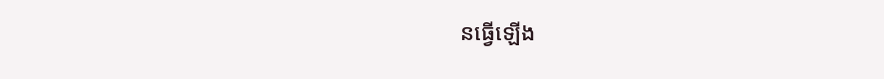នធ្វើឡើង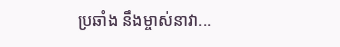ប្រឆាំង នឹងម្ចាស់នាវា...